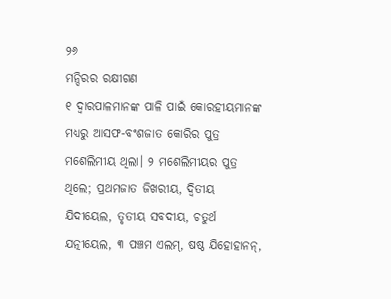୨୬
ମନ୍ଦିରର ରକ୍ଷୀଗଣ
୧ ଦ୍ୱାରପାଳମାନଙ୍କ ପାଳି ପାଇଁ କୋରହୀୟମାନଙ୍କ ମଧ୍ୟରୁ ଆସଫ-ବଂଶଜାତ କୋରିର ପୁତ୍ର ମଶେଲିମୀୟ ଥିଲା। ୨ ମଶେଲିମୀୟର ପୁତ୍ର ଥିଲେ; ପ୍ରଥମଜାତ ଜିଖରୀୟ, ଦ୍ୱିତୀୟ ଯିଦୀୟେଲ, ତୃତୀୟ ସବଦୀୟ, ଚତୁର୍ଥ ଯତ୍ନୀୟେଲ, ୩ ପଞ୍ଚମ ଏଲମ୍‍, ଷଷ୍ଠ ଯିହୋହାନନ୍‍,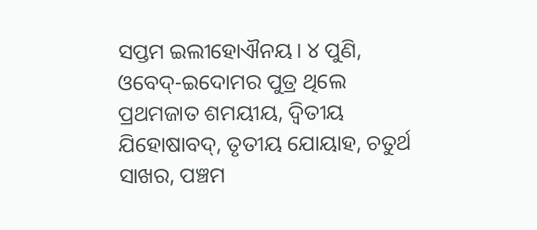ସପ୍ତମ ଇଲୀହୋଐନୟ। ୪ ପୁଣି, ଓବେଦ୍‍-ଇଦୋମର ପୁତ୍ର ଥିଲେ ପ୍ରଥମଜାତ ଶମୟୀୟ, ଦ୍ୱିତୀୟ ଯିହୋଷାବଦ୍‍, ତୃତୀୟ ଯୋୟାହ, ଚତୁର୍ଥ ସାଖର, ପଞ୍ଚମ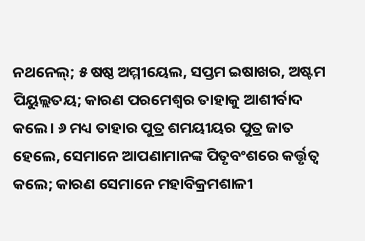ନଥନେଲ୍‍; ୫ ଷଷ୍ଠ ଅମ୍ମୀୟେଲ, ସପ୍ତମ ଇଷାଖର, ଅଷ୍ଟମ ପିୟୁଲ୍ଲତୟ; କାରଣ ପରମେଶ୍ୱର ତାହାକୁ ଆଶୀର୍ବାଦ କଲେ। ୬ ମଧ୍ୟ ତାହାର ପୁତ୍ର ଶମୟୀୟର ପୁତ୍ର ଜାତ ହେଲେ, ସେମାନେ ଆପଣାମାନଙ୍କ ପିତୃବଂଶରେ କର୍ତ୍ତୃତ୍ୱ କଲେ; କାରଣ ସେମାନେ ମହାବିକ୍ରମଶାଳୀ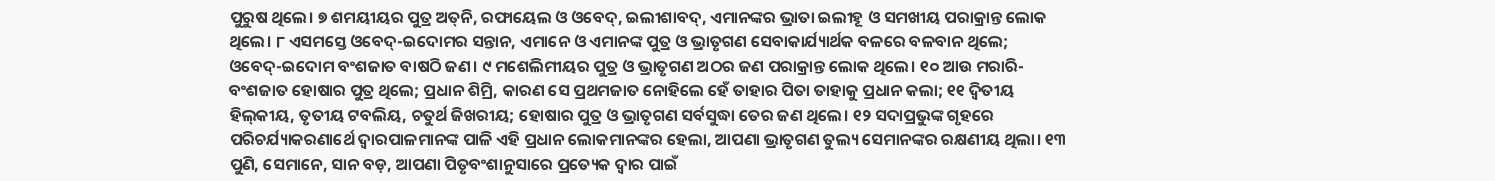ପୁରୁଷ ଥିଲେ। ୭ ଶମୟୀୟର ପୁତ୍ର ଅତ୍‍ନି, ରଫାୟେଲ ଓ ଓବେଦ୍‍, ଇଲୀଶାବଦ୍‍, ଏମାନଙ୍କର ଭ୍ରାତା ଇଲୀହୂ ଓ ସମଖୀୟ ପରାକ୍ରାନ୍ତ ଲୋକ ଥିଲେ। ୮ ଏସମସ୍ତେ ଓବେଦ୍‍-ଇଦୋମର ସନ୍ତାନ, ଏମାନେ ଓ ଏମାନଙ୍କ ପୁତ୍ର ଓ ଭ୍ରାତୃଗଣ ସେବାକାର୍ଯ୍ୟାର୍ଥକ ବଳରେ ବଳବାନ ଥିଲେ; ଓବେଦ୍‍-ଇଦୋମ ବଂଶଜାତ ବାଷଠି ଜଣ। ୯ ମଶେଲିମୀୟର ପୁତ୍ର ଓ ଭ୍ରାତୃଗଣ ଅଠର ଜଣ ପରାକ୍ରାନ୍ତ ଲୋକ ଥିଲେ। ୧୦ ଆଉ ମରାରି-ବଂଶଜାତ ହୋଷାର ପୁତ୍ର ଥିଲେ; ପ୍ରଧାନ ଶିମ୍ରି, କାରଣ ସେ ପ୍ରଥମଜାତ ନୋହିଲେ ହେଁ ତାହାର ପିତା ତାହାକୁ ପ୍ରଧାନ କଲା; ୧୧ ଦ୍ୱିତୀୟ ହିଲ୍‍କୀୟ, ତୃତୀୟ ଟବଲିୟ, ଚତୁର୍ଥ ଜିଖରୀୟ; ହୋଷାର ପୁତ୍ର ଓ ଭ୍ରାତୃଗଣ ସର୍ବସୁଦ୍ଧା ତେର ଜଣ ଥିଲେ। ୧୨ ସଦାପ୍ରଭୁଙ୍କ ଗୃହରେ ପରିଚର୍ଯ୍ୟାକରଣାର୍ଥେ ଦ୍ୱାରପାଳମାନଙ୍କ ପାଳି ଏହି ପ୍ରଧାନ ଲୋକମାନଙ୍କର ହେଲା, ଆପଣା ଭ୍ରାତୃଗଣ ତୁଲ୍ୟ ସେମାନଙ୍କର ରକ୍ଷଣୀୟ ଥିଲା। ୧୩ ପୁଣି, ସେମାନେ, ସାନ ବଡ଼, ଆପଣା ପିତୃବଂଶାନୁସାରେ ପ୍ରତ୍ୟେକ ଦ୍ୱାର ପାଇଁ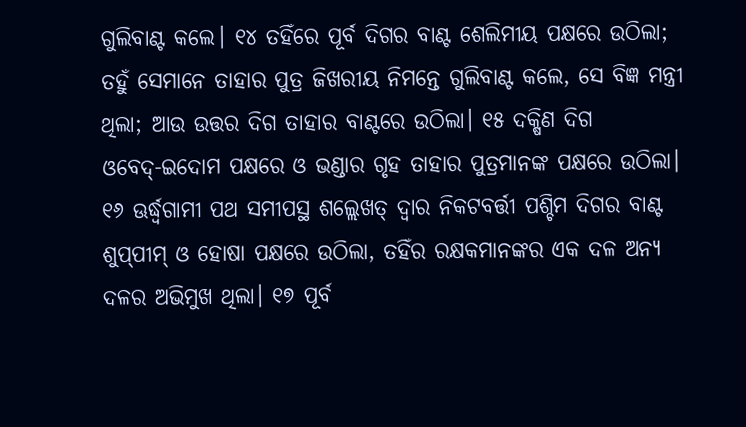ଗୁଲିବାଣ୍ଟ କଲେ। ୧୪ ତହିଁରେ ପୂର୍ବ ଦିଗର ବାଣ୍ଟ ଶେଲିମୀୟ ପକ୍ଷରେ ଉଠିଲା; ତହୁଁ ସେମାନେ ତାହାର ପୁତ୍ର ଜିଖରୀୟ ନିମନ୍ତେ ଗୁଲିବାଣ୍ଟ କଲେ, ସେ ବିଜ୍ଞ ମନ୍ତ୍ରୀ ଥିଲା; ଆଉ ଉତ୍ତର ଦିଗ ତାହାର ବାଣ୍ଟରେ ଉଠିଲା। ୧୫ ଦକ୍ଷିଣ ଦିଗ ଓବେଦ୍‍-ଇଦୋମ ପକ୍ଷରେ ଓ ଭଣ୍ଡାର ଗୃହ ତାହାର ପୁତ୍ରମାନଙ୍କ ପକ୍ଷରେ ଉଠିଲା। ୧୬ ଊର୍ଦ୍ଧ୍ୱଗାମୀ ପଥ ସମୀପସ୍ଥ ଶଲ୍ଲେଖତ୍‍ ଦ୍ୱାର ନିକଟବର୍ତ୍ତୀ ପଶ୍ଚିମ ଦିଗର ବାଣ୍ଟ ଶୁପ୍‍ପୀମ୍‍ ଓ ହୋଷା ପକ୍ଷରେ ଉଠିଲା, ତହିଁର ରକ୍ଷକମାନଙ୍କର ଏକ ଦଳ ଅନ୍ୟ ଦଳର ଅଭିମୁଖ ଥିଲା। ୧୭ ପୂର୍ବ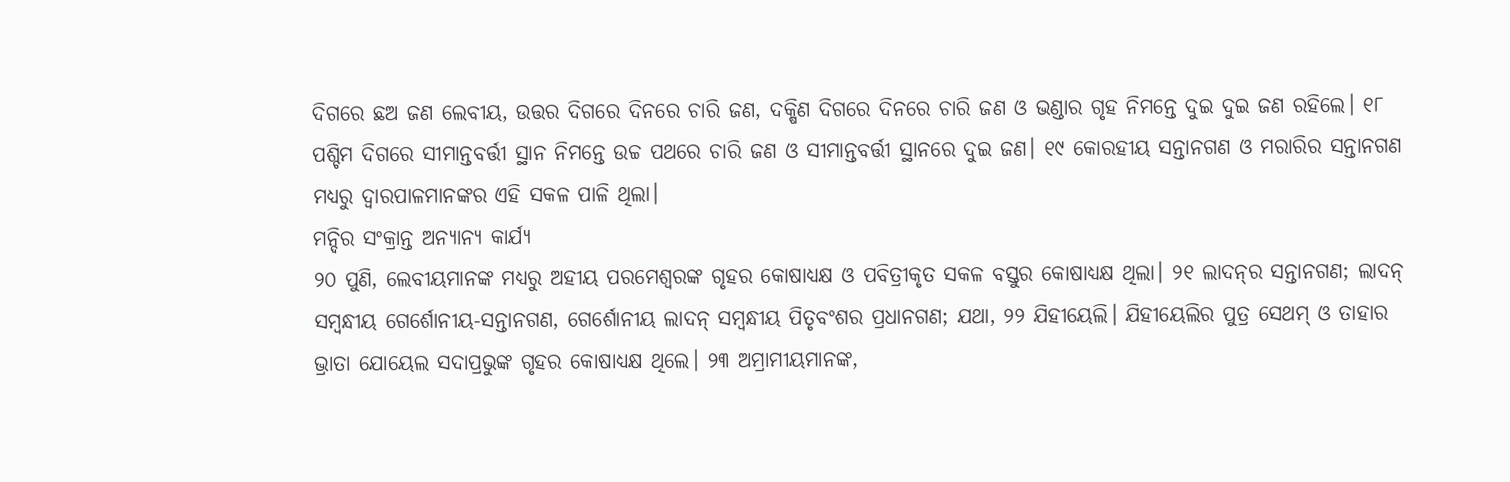ଦିଗରେ ଛଅ ଜଣ ଲେବୀୟ, ଉତ୍ତର ଦିଗରେ ଦିନରେ ଚାରି ଜଣ, ଦକ୍ଷିଣ ଦିଗରେ ଦିନରେ ଚାରି ଜଣ ଓ ଭଣ୍ଡାର ଗୃହ ନିମନ୍ତେ ଦୁଇ ଦୁଇ ଜଣ ରହିଲେ। ୧୮ ପଶ୍ଚିମ ଦିଗରେ ସୀମାନ୍ତବର୍ତ୍ତୀ ସ୍ଥାନ ନିମନ୍ତେ ଉଚ୍ଚ ପଥରେ ଚାରି ଜଣ ଓ ସୀମାନ୍ତବର୍ତ୍ତୀ ସ୍ଥାନରେ ଦୁଇ ଜଣ। ୧୯ କୋରହୀୟ ସନ୍ତାନଗଣ ଓ ମରାରିର ସନ୍ତାନଗଣ ମଧ୍ୟରୁ ଦ୍ୱାରପାଳମାନଙ୍କର ଏହି ସକଳ ପାଳି ଥିଲା।
ମନ୍ଦିର ସଂକ୍ରାନ୍ତ ଅନ୍ୟାନ୍ୟ କାର୍ଯ୍ୟ
୨୦ ପୁଣି, ଲେବୀୟମାନଙ୍କ ମଧ୍ୟରୁ ଅହୀୟ ପରମେଶ୍ୱରଙ୍କ ଗୃହର କୋଷାଧ୍ୟକ୍ଷ ଓ ପବିତ୍ରୀକୃତ ସକଳ ବସ୍ତୁର କୋଷାଧ୍ୟକ୍ଷ ଥିଲା। ୨୧ ଲାଦନ୍‍ର ସନ୍ତାନଗଣ; ଲାଦନ୍‍ ସମ୍ବନ୍ଧୀୟ ଗେର୍ଶୋନୀୟ-ସନ୍ତାନଗଣ, ଗେର୍ଶୋନୀୟ ଲାଦନ୍‍ ସମ୍ବନ୍ଧୀୟ ପିତୃବଂଶର ପ୍ରଧାନଗଣ; ଯଥା, ୨୨ ଯିହୀୟେଲି। ଯିହୀୟେଲିର ପୁତ୍ର ସେଥମ୍‍ ଓ ତାହାର ଭ୍ରାତା ଯୋୟେଲ ସଦାପ୍ରଭୁଙ୍କ ଗୃହର କୋଷାଧ୍ୟକ୍ଷ ଥିଲେ। ୨୩ ଅମ୍ରାମୀୟମାନଙ୍କ,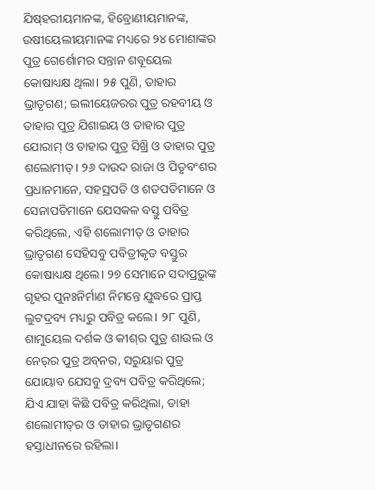ଯିଷ୍‍ହରୀୟମାନଙ୍କ, ହିବ୍ରୋଣୀୟମାନଙ୍କ, ଉଷୀୟେଲୀୟମାନଙ୍କ ମଧ୍ୟରେ ୨୪ ମୋଶାଙ୍କର ପୁତ୍ର ଗେର୍ଶୋମର ସନ୍ତାନ ଶବୂୟେଲ କୋଷାଧ୍ୟକ୍ଷ ଥିଲା। ୨୫ ପୁଣି, ତାହାର ଭ୍ରାତୃଗଣ; ଇଲୀୟେଜରର ପୁତ୍ର ରହବୀୟ ଓ ତାହାର ପୁତ୍ର ଯିଶାଇୟ ଓ ତାହାର ପୁତ୍ର ଯୋରାମ୍‍ ଓ ତାହାର ପୁତ୍ର ସିଖ୍ରି ଓ ତାହାର ପୁତ୍ର ଶଲୋମୀତ୍‍। ୨୬ ଦାଉଦ ରାଜା ଓ ପିତୃବଂଶର ପ୍ରଧାନମାନେ, ସହସ୍ରପତି ଓ ଶତପତିମାନେ ଓ ସେନାପତିମାନେ ଯେସକଳ ବସ୍ତୁ ପବିତ୍ର କରିଥିଲେ, ଏହି ଶଲୋମୀତ୍‍ ଓ ତାହାର ଭ୍ରାତୃଗଣ ସେହିସବୁ ପବିତ୍ରୀକୃତ ବସ୍ତୁର କୋଷାଧ୍ୟକ୍ଷ ଥିଲେ। ୨୭ ସେମାନେ ସଦାପ୍ରଭୁଙ୍କ ଗୃହର ପୁନଃନିର୍ମାଣ ନିମନ୍ତେ ଯୁଦ୍ଧରେ ପ୍ରାପ୍ତ ଲୁଟଦ୍ରବ୍ୟ ମଧ୍ୟରୁ ପବିତ୍ର କଲେ। ୨୮ ପୁଣି, ଶାମୁୟେଲ ଦର୍ଶକ ଓ କୀଶ୍‍ର ପୁତ୍ର ଶାଉଲ ଓ ନେର୍‍ର ପୁତ୍ର ଅବ୍‍ନର, ସରୁୟାର ପୁତ୍ର ଯୋୟାବ ଯେସବୁ ଦ୍ରବ୍ୟ ପବିତ୍ର କରିଥିଲେ; ଯିଏ ଯାହା କିଛି ପବିତ୍ର କରିଥିଲା, ତାହା ଶଲୋମୀତ୍‍ର ଓ ତାହାର ଭ୍ରାତୃଗଣର ହସ୍ତାଧୀନରେ ରହିଲା।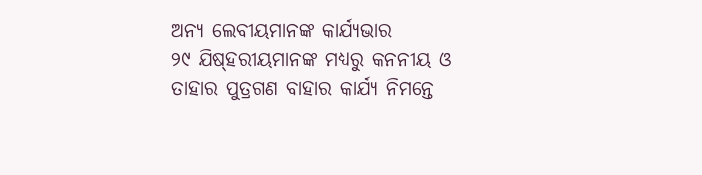ଅନ୍ୟ ଲେବୀୟମାନଙ୍କ କାର୍ଯ୍ୟଭାର
୨୯ ଯିଷ୍‍ହରୀୟମାନଙ୍କ ମଧ୍ୟରୁ କନନୀୟ ଓ ତାହାର ପୁତ୍ରଗଣ ବାହାର କାର୍ଯ୍ୟ ନିମନ୍ତେ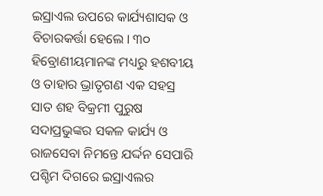ଇସ୍ରାଏଲ ଉପରେ କାର୍ଯ୍ୟଶାସକ ଓ ବିଚାରକର୍ତ୍ତା ହେଲେ। ୩୦ ହିବ୍ରୋଣୀୟମାନଙ୍କ ମଧ୍ୟରୁ ହଶବୀୟ ଓ ତାହାର ଭ୍ରାତୃଗଣ ଏକ ସହସ୍ର ସାତ ଶହ ବିକ୍ରମୀ ପୁରୁଷ ସଦାପ୍ରଭୁଙ୍କର ସକଳ କାର୍ଯ୍ୟ ଓ ରାଜସେବା ନିମନ୍ତେ ଯର୍ଦ୍ଦନ ସେପାରି ପଶ୍ଚିମ ଦିଗରେ ଇସ୍ରାଏଲର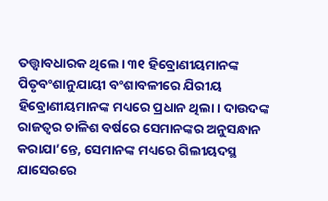ତତ୍ତ୍ୱାବଧାରକ ଥିଲେ। ୩୧ ହିବ୍ରୋଣୀୟମାନଙ୍କ ପିତୃବଂଶାନୁଯାୟୀ ବଂଶାବଳୀରେ ଯିରୀୟ ହିବ୍ରୋଣୀୟମାନଙ୍କ ମଧ୍ୟରେ ପ୍ରଧାନ ଥିଲା। ଦାଉଦଙ୍କ ରାଜତ୍ଵର ଚାଳିଶ ବର୍ଷରେ ସେମାନଙ୍କର ଅନୁସନ୍ଧାନ କରାଯା’ନ୍ତେ, ସେମାନଙ୍କ ମଧ୍ୟରେ ଗିଲୀୟଦସ୍ଥ ଯାସେରରେ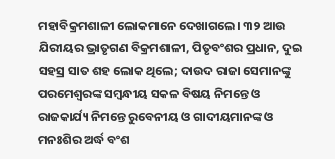ମହାବିକ୍ରମଶାଳୀ ଲୋକମାନେ ଦେଖାଗଲେ। ୩୨ ଆଉ ଯିରୀୟର ଭ୍ରାତୃଗଣ ବିକ୍ରମଶାଳୀ, ପିତୃବଂଶର ପ୍ରଧାନ, ଦୁଇ ସହସ୍ର ସାତ ଶହ ଲୋକ ଥିଲେ; ଦାଉଦ ରାଜା ସେମାନଙ୍କୁ ପରମେଶ୍ୱରଙ୍କ ସମ୍ବନ୍ଧୀୟ ସକଳ ବିଷୟ ନିମନ୍ତେ ଓ ରାଜକାର୍ଯ୍ୟ ନିମନ୍ତେ ରୁବେନୀୟ ଓ ଗାଦୀୟମାନଙ୍କ ଓ ମନଃଶିର ଅର୍ଦ୍ଧ ବଂଶ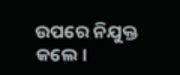ଉପରେ ନିଯୁକ୍ତ କଲେ।